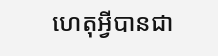ហេតុអ្វីបានជា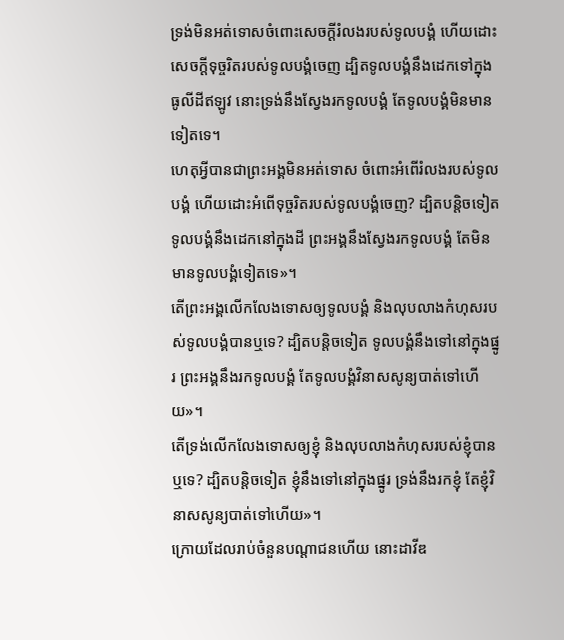ទ្រង់មិនអត់ទោសចំពោះសេចក្ដីរំលងរបស់ទូលបង្គំ ហើយដោះសេចក្ដីទុច្ចរិតរបស់ទូលបង្គំចេញ ដ្បិតទូលបង្គំនឹងដេកទៅក្នុងធូលីដីឥឡូវ នោះទ្រង់នឹងស្វែងរកទូលបង្គំ តែទូលបង្គំមិនមានទៀតទេ។
ហេតុអ្វីបានជាព្រះអង្គមិនអត់ទោស ចំពោះអំពើរំលងរបស់ទូលបង្គំ ហើយដោះអំពើទុច្ចរិតរបស់ទូលបង្គំចេញ? ដ្បិតបន្តិចទៀតទូលបង្គំនឹងដេកនៅក្នុងដី ព្រះអង្គនឹងស្វែងរកទូលបង្គំ តែមិនមានទូលបង្គំទៀតទេ»។
តើព្រះអង្គលើកលែងទោសឲ្យទូលបង្គំ និងលុបលាងកំហុសរបស់ទូលបង្គំបានឬទេ? ដ្បិតបន្តិចទៀត ទូលបង្គំនឹងទៅនៅក្នុងផ្នូរ ព្រះអង្គនឹងរកទូលបង្គំ តែទូលបង្គំវិនាសសូន្យបាត់ទៅហើយ»។
តើទ្រង់លើកលែងទោសឲ្យខ្ញុំ និងលុបលាងកំហុសរបស់ខ្ញុំបានឬទេ? ដ្បិតបន្តិចទៀត ខ្ញុំនឹងទៅនៅក្នុងផ្នូរ ទ្រង់នឹងរកខ្ញុំ តែខ្ញុំវិនាសសូន្យបាត់ទៅហើយ»។
ក្រោយដែលរាប់ចំនួនបណ្តាជនហើយ នោះដាវីឌ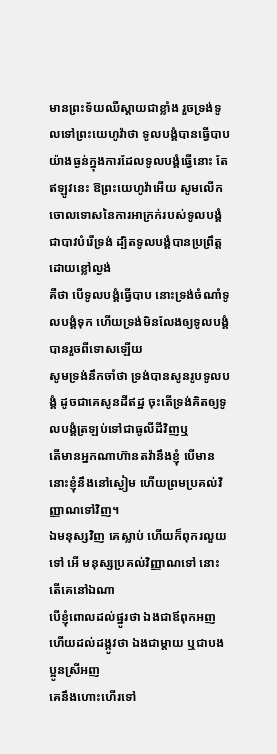មានព្រះទ័យឈឺស្តាយជាខ្លាំង រួចទ្រង់ទូលទៅព្រះយេហូវ៉ាថា ទូលបង្គំបានធ្វើបាបយ៉ាងធ្ងន់ក្នុងការដែលទូលបង្គំធ្វើនោះ តែឥឡូវនេះ ឱព្រះយេហូវ៉ាអើយ សូមលើកចោលទោសនៃការអាក្រក់របស់ទូលបង្គំ ជាបាវបំរើទ្រង់ ដ្បិតទូលបង្គំបានប្រព្រឹត្តដោយខ្លៅល្ងង់
គឺថា បើទូលបង្គំធ្វើបាប នោះទ្រង់ចំណាំទូលបង្គំទុក ហើយទ្រង់មិនលែងឲ្យទូលបង្គំបានរួចពីទោសឡើយ
សូមទ្រង់នឹកចាំថា ទ្រង់បានសូនរូបទូលបង្គំ ដូចជាគេសូនដីឥដ្ឋ ចុះតើទ្រង់គិតឲ្យទូលបង្គំត្រឡប់ទៅជាធូលីដីវិញឬ
តើមានអ្នកណាហ៊ានតវ៉ានឹងខ្ញុំ បើមាន នោះខ្ញុំនឹងនៅស្ងៀម ហើយព្រមប្រគល់វិញ្ញាណទៅវិញ។
ឯមនុស្សវិញ គេស្លាប់ ហើយក៏ពុករលួយទៅ អើ មនុស្សប្រគល់វិញ្ញាណទៅ នោះតើគេនៅឯណា
បើខ្ញុំពោលដល់ផ្នូរថា ឯងជាឪពុកអញ ហើយដល់ដង្កូវថា ឯងជាម្តាយ ឬជាបងប្អូនស្រីអញ
គេនឹងហោះហើរទៅ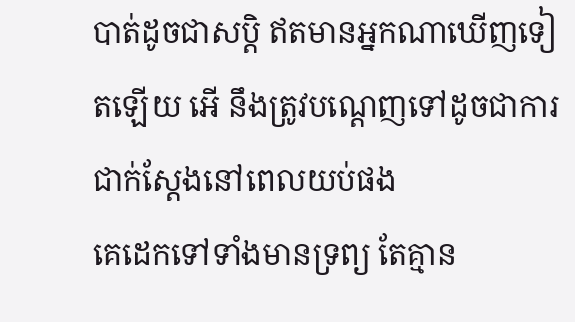បាត់ដូចជាសប្តិ ឥតមានអ្នកណាឃើញទៀតឡើយ អើ នឹងត្រូវបណ្តេញទៅដូចជាការជាក់ស្តែងនៅពេលយប់ផង
គេដេកទៅទាំងមានទ្រព្យ តែគ្មាន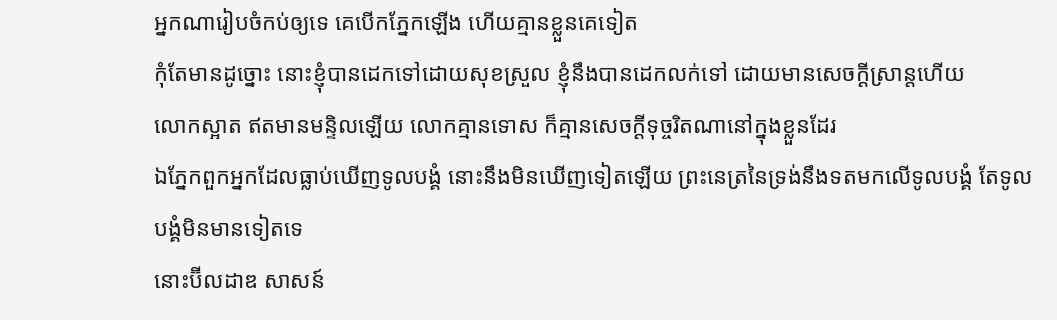អ្នកណារៀបចំកប់ឲ្យទេ គេបើកភ្នែកឡើង ហើយគ្មានខ្លួនគេទៀត
កុំតែមានដូច្នោះ នោះខ្ញុំបានដេកទៅដោយសុខស្រួល ខ្ញុំនឹងបានដេកលក់ទៅ ដោយមានសេចក្ដីស្រាន្តហើយ
លោកស្អាត ឥតមានមន្ទិលឡើយ លោកគ្មានទោស ក៏គ្មានសេចក្ដីទុច្ចរិតណានៅក្នុងខ្លួនដែរ
ឯភ្នែកពួកអ្នកដែលធ្លាប់ឃើញទូលបង្គំ នោះនឹងមិនឃើញទៀតឡើយ ព្រះនេត្រនៃទ្រង់នឹងទតមកលើទូលបង្គំ តែទូលបង្គំមិនមានទៀតទេ
នោះប៊ីលដាឌ សាសន៍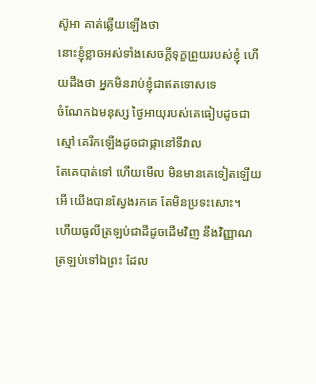ស៊ូអា គាត់ឆ្លើយឡើងថា
នោះខ្ញុំខ្លាចអស់ទាំងសេចក្ដីទុក្ខព្រួយរបស់ខ្ញុំ ហើយដឹងថា អ្នកមិនរាប់ខ្ញុំជាឥតទោសទេ
ចំណែកឯមនុស្ស ថ្ងៃអាយុរបស់គេធៀបដូចជាស្មៅ គេរីកឡើងដូចជាផ្កានៅទីវាល
តែគេបាត់ទៅ ហើយមើល មិនមានគេទៀតឡើយ អើ យើងបានស្វែងរកគេ តែមិនប្រទះសោះ។
ហើយធូលីត្រឡប់ជាដីដូចដើមវិញ នឹងវិញ្ញាណត្រឡប់ទៅឯព្រះ ដែល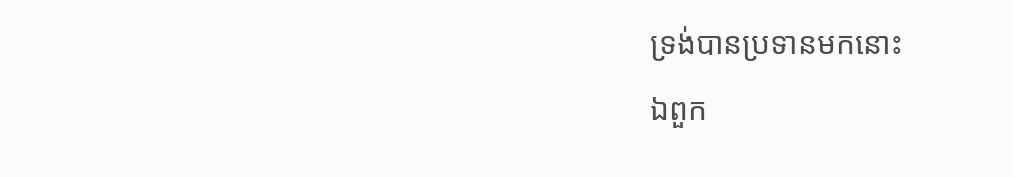ទ្រង់បានប្រទានមកនោះ
ឯពួក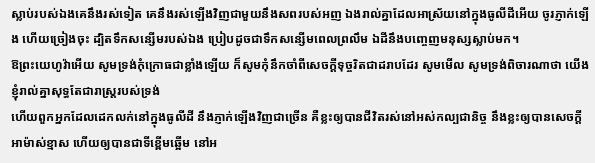ស្លាប់របស់ឯងគេនឹងរស់ទៀត គេនឹងរស់ឡើងវិញជាមួយនឹងសពរបស់អញ ឯងរាល់គ្នាដែលអាស្រ័យនៅក្នុងធូលីដីអើយ ចូរភ្ញាក់ឡើង ហើយច្រៀងចុះ ដ្បិតទឹកសន្សើមរបស់ឯង ប្រៀបដូចជាទឹកសន្សើមពេលព្រលឹម ឯដីនឹងបញ្ចេញមនុស្សស្លាប់មក។
ឱព្រះយេហូវ៉ាអើយ សូមទ្រង់កុំក្រោធជាខ្លាំងឡើយ ក៏សូមកុំនឹកចាំពីសេចក្ដីទុច្ចរិតជាដរាបដែរ សូមមើល សូមទ្រង់ពិចារណាថា យើងខ្ញុំរាល់គ្នាសុទ្ធតែជារាស្ត្ររបស់ទ្រង់
ហើយពួកអ្នកដែលដេកលក់នៅក្នុងធូលីដី នឹងភ្ញាក់ឡើងវិញជាច្រើន គឺខ្លះឲ្យបានជីវិតរស់នៅអស់កល្បជានិច្ច នឹងខ្លះឲ្យបានសេចក្ដីអាម៉ាស់ខ្មាស ហើយឲ្យបានជាទីខ្ពើមឆ្អើម នៅអ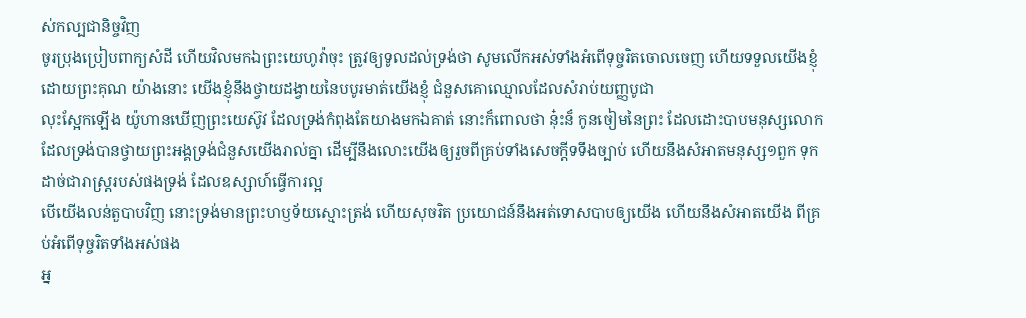ស់កល្បជានិច្ចវិញ
ចូរប្រុងប្រៀបពាក្យសំដី ហើយវិលមកឯព្រះយេហូវ៉ាចុះ ត្រូវឲ្យទូលដល់ទ្រង់ថា សូមលើកអស់ទាំងអំពើទុច្ចរិតចោលចេញ ហើយទទួលយើងខ្ញុំដោយព្រះគុណ យ៉ាងនោះ យើងខ្ញុំនឹងថ្វាយដង្វាយនៃបបូរមាត់យើងខ្ញុំ ជំនួសគោឈ្មោលដែលសំរាប់យញ្ញបូជា
លុះស្អែកឡើង យ៉ូហានឃើញព្រះយេស៊ូវ ដែលទ្រង់កំពុងតែយាងមកឯគាត់ នោះក៏ពោលថា នុ៎ះន៏ កូនចៀមនៃព្រះ ដែលដោះបាបមនុស្សលោក
ដែលទ្រង់បានថ្វាយព្រះអង្គទ្រង់ជំនួសយើងរាល់គ្នា ដើម្បីនឹងលោះយើងឲ្យរួចពីគ្រប់ទាំងសេចក្ដីទទឹងច្បាប់ ហើយនឹងសំអាតមនុស្ស១ពួក ទុកដាច់ជារាស្ត្ររបស់ផងទ្រង់ ដែលឧស្សាហ៍ធ្វើការល្អ
បើយើងលន់តួបាបវិញ នោះទ្រង់មានព្រះហឫទ័យស្មោះត្រង់ ហើយសុចរិត ប្រយោជន៍នឹងអត់ទោសបាបឲ្យយើង ហើយនឹងសំអាតយើង ពីគ្រប់អំពើទុច្ចរិតទាំងអស់ផង
អ្ន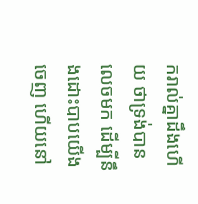ករាល់គ្នាដឹងហើយ ថាទ្រង់បានលេចមក ដើម្បីនឹងដោះបាបយើងចេញ ហើយនៅ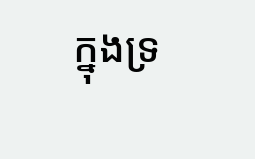ក្នុងទ្រ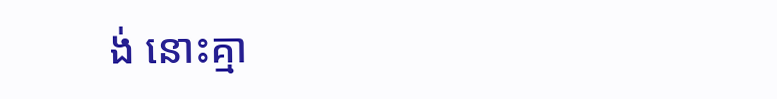ង់ នោះគ្មា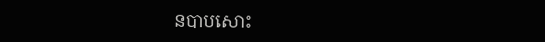នបាបសោះ